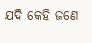ଯଦି କେହି ଜଣେ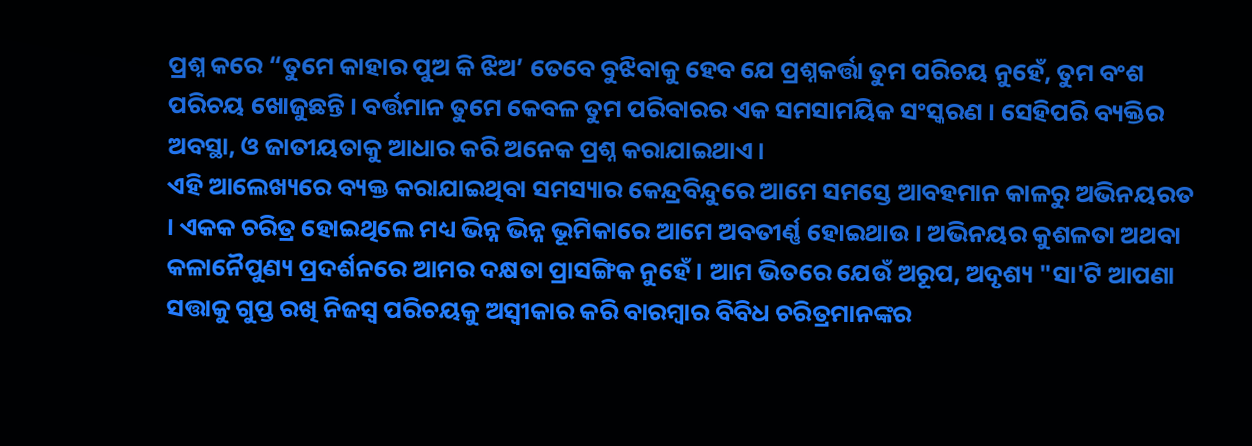ପ୍ରଶ୍ନ କରେ “ତୁମେ କାହାର ପୁଅ କି ଝିଅ’ ତେବେ ବୁଝିବାକୁ ହେବ ଯେ ପ୍ରଶ୍ନକର୍ତ୍ତା ତୁମ ପରିଚୟ ନୁହେଁ, ତୁମ ବଂଶ ପରିଚୟ ଖୋଜୁଛନ୍ତି । ବର୍ତ୍ତମାନ ତୁମେ କେବଳ ତୁମ ପରିବାରର ଏକ ସମସାମୟିକ ସଂସ୍କରଣ । ସେହିପରି ବ୍ୟକ୍ତିର ଅବସ୍ଥା, ଓ ଜାତୀୟତାକୁ ଆଧାର କରି ଅନେକ ପ୍ରଶ୍ନ କରାଯାଇଥାଏ।
ଏହି ଆଲେଖ୍ୟରେ ବ୍ୟକ୍ତ କରାଯାଇଥିବା ସମସ୍ୟାର କେନ୍ଦ୍ରବିନ୍ଦୁରେ ଆମେ ସମସ୍ତେ ଆବହମାନ କାଳରୁ ଅଭିନୟରତ । ଏକକ ଚରିତ୍ର ହୋଇଥିଲେ ମଧ୍ୟ ଭିନ୍ନ ଭିନ୍ନ ଭୂମିକାରେ ଆମେ ଅବତୀର୍ଣ୍ଣ ହୋଇଥାଉ । ଅଭିନୟର କୁଶଳତା ଅଥବା କଳାନୈପୁଣ୍ୟ ପ୍ରଦର୍ଶନରେ ଆମର ଦକ୍ଷତା ପ୍ରାସଙ୍ଗିକ ନୁହେଁ । ଆମ ଭିତରେ ଯେଉଁ ଅରୂପ, ଅଦୃଶ୍ୟ "ସା'ଟି ଆପଣା ସତ୍ତାକୁ ଗୁପ୍ତ ରଖି ନିଜସ୍ୱ ପରିଚୟକୁ ଅସ୍ୱୀକାର କରି ବାରମ୍ବାର ବିବିଧ ଚରିତ୍ରମାନଙ୍କର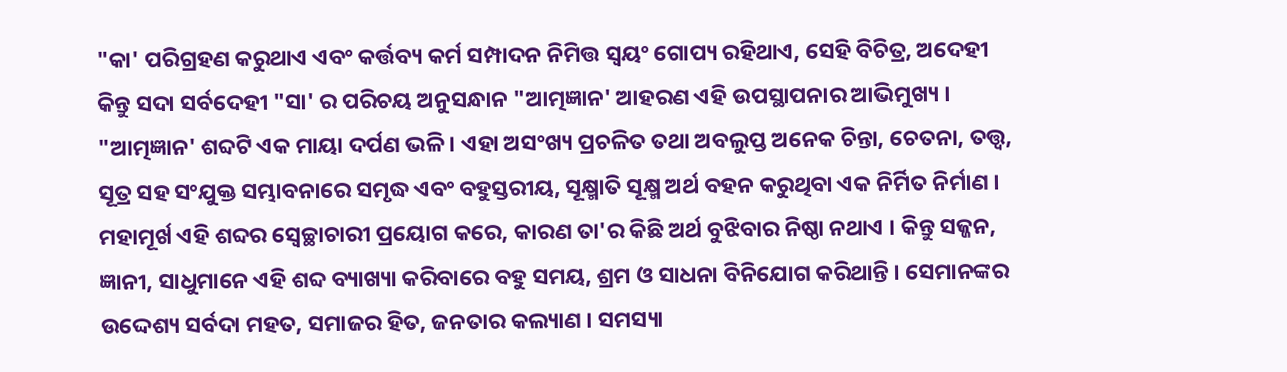"କା' ପରିଗ୍ରହଣ କରୁଥାଏ ଏବଂ କର୍ତ୍ତବ୍ୟ କର୍ମ ସମ୍ପାଦନ ନିମିତ୍ତ ସ୍ୱୟଂ ଗୋପ୍ୟ ରହିଥାଏ, ସେହି ବିଚିତ୍ର, ଅଦେହୀ କିନ୍ତୁ ସଦା ସର୍ବଦେହୀ "ସା' ର ପରିଚୟ ଅନୁସନ୍ଧାନ "ଆତ୍ମଜ୍ଞାନ' ଆହରଣ ଏହି ଉପସ୍ଥାପନାର ଆଭିମୁଖ୍ୟ ।
"ଆତ୍ମଜ୍ଞାନ' ଶବ୍ଦଟି ଏକ ମାୟା ଦର୍ପଣ ଭଳି । ଏହା ଅସଂଖ୍ୟ ପ୍ରଚଳିତ ତଥା ଅବଲୁପ୍ତ ଅନେକ ଚିନ୍ତା, ଚେତନା, ତତ୍ତ୍ୱ, ସୂତ୍ର ସହ ସଂଯୁକ୍ତ ସମ୍ଭାବନାରେ ସମୃଦ୍ଧ ଏବଂ ବହୁସ୍ତରୀୟ, ସୂକ୍ଷ୍ମାତି ସୂକ୍ଷ୍ମ ଅର୍ଥ ବହନ କରୁଥିବା ଏକ ନିର୍ମିତ ନିର୍ମାଣ । ମହାମୂର୍ଖ ଏହି ଶବ୍ଦର ସ୍ୱେଚ୍ଛାଚାରୀ ପ୍ରୟୋଗ କରେ, କାରଣ ତା'ର କିଛି ଅର୍ଥ ବୁଝିବାର ନିଷ୍ଠା ନଥାଏ । କିନ୍ତୁ ସଜ୍ଜନ, ଜ୍ଞାନୀ, ସାଧୁମାନେ ଏହି ଶବ୍ଦ ବ୍ୟାଖ୍ୟା କରିବାରେ ବହୁ ସମୟ, ଶ୍ରମ ଓ ସାଧନା ବିନିଯୋଗ କରିଥାନ୍ତି । ସେମାନଙ୍କର ଉଦ୍ଦେଶ୍ୟ ସର୍ବଦା ମହତ, ସମାଜର ହିତ, ଜନତାର କଲ୍ୟାଣ । ସମସ୍ୟା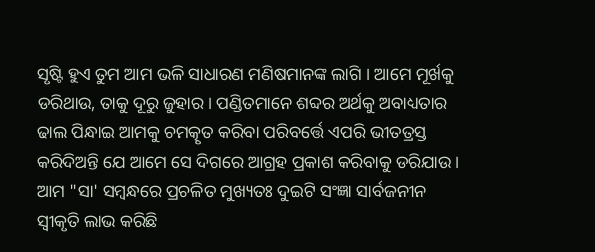ସୃଷ୍ଟି ହୁଏ ତୁମ ଆମ ଭଳି ସାଧାରଣ ମଣିଷମାନଙ୍କ ଲାଗି । ଆମେ ମୂର୍ଖକୁ ଡରିଥାଉ, ତାକୁ ଦୂରୁ ଜୁହାର । ପଣ୍ଡିତମାନେ ଶବ୍ଦର ଅର୍ଥକୁ ଅବାଧ୍ୟତାର ଢାଲ ପିନ୍ଧାଇ ଆମକୁ ଚମତ୍କୃତ କରିବା ପରିବର୍ତ୍ତେ ଏପରି ଭୀତତ୍ରସ୍ତ କରିଦିଅନ୍ତି ଯେ ଆମେ ସେ ଦିଗରେ ଆଗ୍ରହ ପ୍ରକାଶ କରିବାକୁ ଡରିଯାଉ ।
ଆମ "ସା' ସମ୍ବନ୍ଧରେ ପ୍ରଚଳିତ ମୁଖ୍ୟତଃ ଦୁଇଟି ସଂଜ୍ଞା ସାର୍ବଜନୀନ ସ୍ୱୀକୃତି ଲାଭ କରିଛି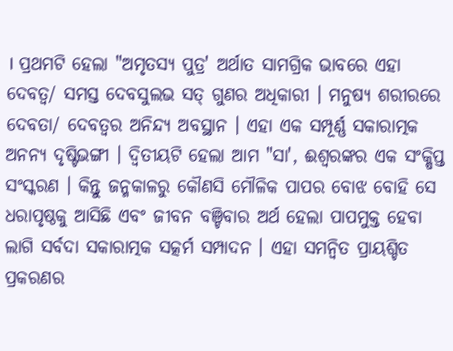। ପ୍ରଥମଟି ହେଲା "ଅମୃତସ୍ୟ ପୁତ୍ର' ଅର୍ଥାତ ସାମଗ୍ରିକ ଭାବରେ ଏହା ଦେବତ୍ୱ/ ସମସ୍ତ ଦେବସୁଲଭ ସତ୍ ଗୁଣର ଅଧିକାରୀ । ମନୁଷ୍ୟ ଶରୀରରେ ଦେବତା/ ଦେବତ୍ୱର ଅନିନ୍ଦ୍ୟ ଅବସ୍ଥାନ । ଏହା ଏକ ସମ୍ପୂର୍ଣ୍ଣ ସକାରାତ୍ମକ ଅନନ୍ୟ ଦୃଷ୍ଟିଭଙ୍ଗୀ । ଦ୍ୱିତୀୟଟି ହେଲା ଆମ "ସା', ଈଶ୍ୱରଙ୍କର ଏକ ସଂକ୍ଷିପ୍ତ ସଂସ୍କରଣ । କିନ୍ତୁ ଜନ୍ମକାଳରୁ କୌଣସି ମୌଳିକ ପାପର ବୋଝ ବୋହି ସେ ଧରାପୃଷ୍ଠକୁ ଆସିଛି ଏବଂ ଜୀବନ ବଞ୍ଚିବାର ଅର୍ଥ ହେଲା ପାପମୁକ୍ତ ହେବା ଲାଗି ସର୍ବଦା ସକାରାତ୍ମକ ସତ୍କର୍ମ ସମ୍ପାଦନ । ଏହା ସମନ୍ୱିତ ପ୍ରାୟଶ୍ଚିତ ପ୍ରକରଣର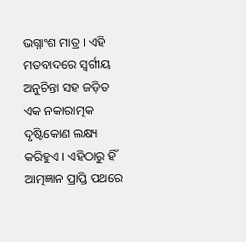ଭଗ୍ନାଂଶ ମାତ୍ର । ଏହି ମତବାଦରେ ସ୍ୱର୍ଗୀୟ ଅନୁଚିନ୍ତା ସହ ଜଡ଼ିତ ଏକ ନକାରାତ୍ମକ ଦୃଷ୍ଟିକୋଣ ଲକ୍ଷ୍ୟ କରିହୁଏ । ଏହିଠାରୁ ହିଁ ଆତ୍ମଜ୍ଞାନ ପ୍ରାପ୍ତି ପଥରେ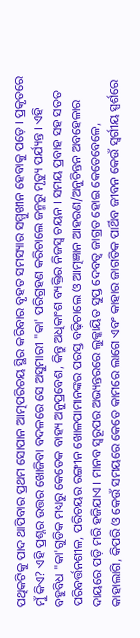ପଥିକଟିକୁ ପାଦ ଥାପିବାର ପ୍ରଥମ ସୋପାନ ଆତ୍ମପରିଚୟ ସ୍ଥିର କରିବାର ବୃହତ ସମସ୍ୟାର ସମ୍ମୁଖୀନ ହେବାକୁ ପଡ଼େ । ପ୍ରକୃତରେ ମୁଁ କିଏ? ଏହି ପ୍ରଶ୍ନର ଉତ୍ତର ଖୋଜିବା ବଦଳରେ ସେ ଅସୁମାରୀ "କା' ପରିଗ୍ରହଣ କରିଚାଲେ ଜନ୍ମରୁ ମୃତ୍ୟୁ ପର୍ଯ୍ୟନ୍ତ । ଏହି ବହୁବିଧ "କା'ଗୁଡିକ ମଧ୍ୟରୁ କେତେକ ବାହ୍ୟ ଅନୁପ୍ରବେଶ, କିନ୍ତୁ ଅଧିକାଂଶ ବ୍ୟକ୍ତିର ନିଜସ୍ୱ ଚୟନ । ସମୟ ପ୍ରବାହ ସହ ସତତ ପରିବର୍ତ୍ତନଶୀଳ, ପରିଚୟର ରଙ୍ଗୀନ ଖୋଳପାମାନଙ୍କର ପରସ୍ତ ବଢ଼ିଚାଲେ ଓ ଆତ୍ମଜ୍ଞାନ ଆହରଣ/ଅନୁଚିନ୍ତନ ଅବହେଳାର ଦାୟରେ ପଡ଼ି ମରି ହଜିଯାଏ । ମାନବ ସ୍ୱରୂପର ଅଭ୍ୟନ୍ତରରେ ଲୁକ୍କାୟିତ ସୁପ୍ତ ଦେବତ୍ୱ ଜାଗ୍ରତ ହୋଇ କେତେବେଳେ, କାହାଲାଗି, କିପରି ଓ କେଉଁ ସମୟରେ କେତେ କାମରେ ଲାଗେ ଏବଂ କାହାର ଜାଗତିକ ପାର୍ଥିବ ଜୀବନ କେଉଁ ସ୍ୱର୍ଗୀୟ ସ୍ପର୍ଶରେ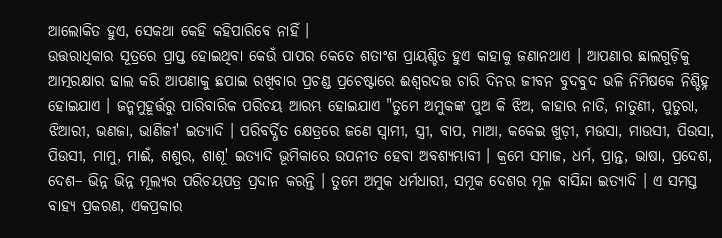ଆଲୋକିତ ହୁଏ, ସେକଥା କେହି କହିପାରିବେ ନାହିଁ ।
ଉତ୍ତରାଧିକାର ସୂତ୍ରରେ ପ୍ରାପ୍ତ ହୋଇଥିବା କେଉଁ ପାପର କେତେ ଶତାଂଶ ପ୍ରାୟଶ୍ଚିତ ହୁଏ କାହାକୁ ଜଣାନଥାଏ । ଆପଣାର ଛାଲଗୁଡ଼ିକୁ ଆତ୍ମରକ୍ଷାର ଢାଲ କରି ଆପଣାକୁ ଛପାଇ ରଖିବାର ପ୍ରଚଣ୍ଡ ପ୍ରଚେଷ୍ଟାରେ ଈଶ୍ୱରଦତ୍ତ ଚାରି ଦିନର ଜୀବନ ବୁଦବୁଦ ଭଳି ନିମିଷକେ ନିଶ୍ଚିହ୍ନ ହୋଇଯାଏ । ଜନ୍ମମୁହୂର୍ତ୍ତରୁ ପାରିବାରିକ ପରିଚୟ ଆରମ୍ଭ ହୋଇଯାଏ "ତୁମେ ଅମୁକଙ୍କ ପୁଅ କି ଝିଅ, କାହାର ନାତି, ନାତୁଣୀ, ପୁତୁରା, ଝିଆରୀ, ଭଣଜା, ଭାଣିଜୀ' ଇତ୍ୟାଦି । ପରିବର୍ଦ୍ଧିତ କ୍ଷେତ୍ରରେ ଜଣେ ସ୍ୱାମୀ, ସ୍ତ୍ରୀ, ବାପ, ମାଆ, କକେଇ ଖୁଡ଼ୀ, ମଉସା, ମାଉସୀ, ପିଉସା, ପିଉସୀ, ମାମୁ, ମାଈଁ, ଶଶୁର, ଶାଶୂ' ଇତ୍ୟାଦି ଭୂମିକାରେ ଉପନୀତ ହେବା ଅବଶ୍ୟମ୍ଭାବୀ । କ୍ରମେ ସମାଜ, ଧର୍ମ, ପ୍ରାନ୍ତ, ଭାଷା, ପ୍ରଦେଶ, ଦେଶ– ଭିନ୍ନ ଭିନ୍ନ ମୂଲ୍ୟର ପରିଚୟପତ୍ର ପ୍ରଦାନ କରନ୍ତି । ତୁମେ ଅମୁକ ଧର୍ମଧାରୀ, ସମୂକ ଦେଶର ମୂଳ ବାସିନ୍ଦା ଇତ୍ୟାଦି । ଏ ସମସ୍ତ ବାହ୍ୟ ପ୍ରକରଣ, ଏକପ୍ରକାର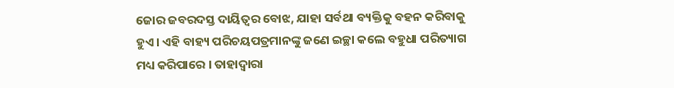ଜୋର ଜବରଦସ୍ତ ଦାୟିତ୍ୱର ବୋଝ, ଯାହା ସର୍ବଥା ବ୍ୟକ୍ତିକୁ ବହନ କରିବାକୁ ହୁଏ । ଏହି ବାହ୍ୟ ପରିଚୟପତ୍ରମାନଙ୍କୁ ଜଣେ ଇଚ୍ଛା କଲେ ବହୁଧା ପରିତ୍ୟାଗ ମଧ୍ୟ କରିପାରେ । ତାହାଦ୍ୱାରା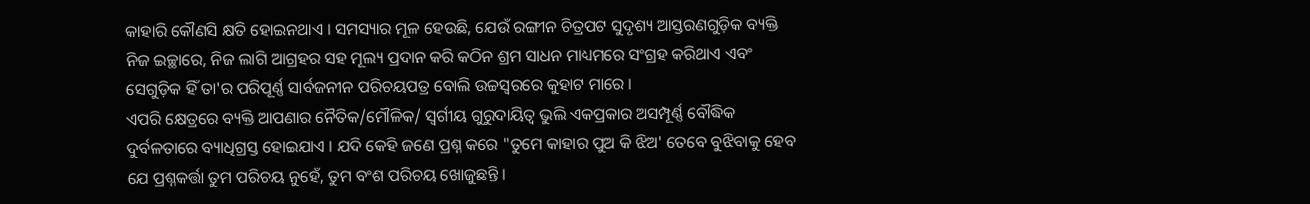କାହାରି କୌଣସି କ୍ଷତି ହୋଇନଥାଏ । ସମସ୍ୟାର ମୂଳ ହେଉଛି, ଯେଉଁ ରଙ୍ଗୀନ ଚିତ୍ରପଟ ସୁଦୃଶ୍ୟ ଆସ୍ତରଣଗୁଡ଼ିକ ବ୍ୟକ୍ତି ନିଜ ଇଚ୍ଛାରେ, ନିଜ ଲାଗି ଆଗ୍ରହର ସହ ମୂଲ୍ୟ ପ୍ରଦାନ କରି କଠିନ ଶ୍ରମ ସାଧନ ମାଧ୍ୟମରେ ସଂଗ୍ରହ କରିଥାଏ ଏବଂ ସେଗୁଡ଼ିକ ହିଁ ତା'ର ପରିପୂର୍ଣ୍ଣ ସାର୍ବଜନୀନ ପରିଚୟପତ୍ର ବୋଲି ଉଚ୍ଚସ୍ୱରରେ କୁହାଟ ମାରେ ।
ଏପରି କ୍ଷେତ୍ରରେ ବ୍ୟକ୍ତି ଆପଣାର ନୈତିକ/ମୌଳିକ/ ସ୍ୱର୍ଗୀୟ ଗୁରୁଦାୟିତ୍ୱ ଭୁଲି ଏକପ୍ରକାର ଅସମ୍ପୂର୍ଣ୍ଣ ବୌଦ୍ଧିକ ଦୁର୍ବଳତାରେ ବ୍ୟାଧିଗ୍ରସ୍ତ ହୋଇଯାଏ । ଯଦି କେହି ଜଣେ ପ୍ରଶ୍ନ କରେ "ତୁମେ କାହାର ପୁଅ କି ଝିଅ' ତେବେ ବୁଝିବାକୁ ହେବ ଯେ ପ୍ରଶ୍ନକର୍ତ୍ତା ତୁମ ପରିଚୟ ନୁହେଁ, ତୁମ ବଂଶ ପରିଚୟ ଖୋଜୁଛନ୍ତି ।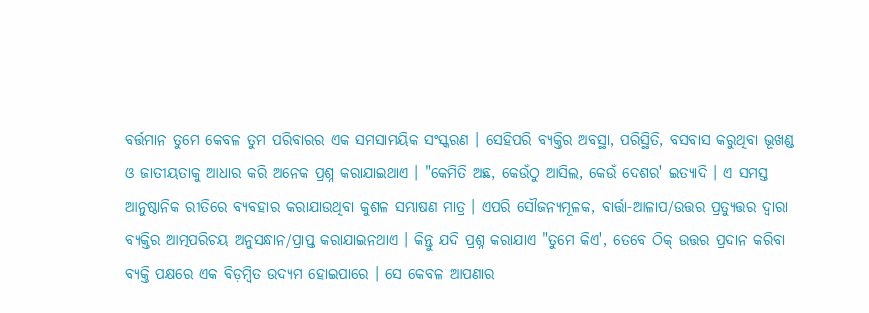ବର୍ତ୍ତମାନ ତୁମେ କେବଳ ତୁମ ପରିବାରର ଏକ ସମସାମୟିକ ସଂସ୍କରଣ । ସେହିପରି ବ୍ୟକ୍ତିର ଅବସ୍ଥା, ପରିସ୍ଥିତି, ବସବାସ କରୁଥିବା ଭୂଖଣ୍ଡ ଓ ଜାତୀୟତାକୁ ଆଧାର କରି ଅନେକ ପ୍ରଶ୍ନ କରାଯାଇଥାଏ । "କେମିତି ଅଛ, କେଉଁଠୁ ଆସିଲ, କେଉଁ ଦେଶର' ଇତ୍ୟାଦି । ଏ ସମସ୍ତ ଆନୁଷ୍ଠାନିକ ରୀତିରେ ବ୍ୟବହାର କରାଯାଉଥିବା କୁଶଳ ସମ୍ଭାଷଣ ମାତ୍ର । ଏପରି ସୌଜନ୍ୟମୂଳକ, ବାର୍ତ୍ତା-ଆଳାପ/ଉତ୍ତର ପ୍ରତ୍ୟୁତ୍ତର ଦ୍ୱାରା ବ୍ୟକ୍ତିର ଆତ୍ମପରିଚୟ ଅନୁସନ୍ଧାନ/ପ୍ରାପ୍ତ କରାଯାଇନଥାଏ । କିନ୍ତୁ ଯଦି ପ୍ରଶ୍ନ କରାଯାଏ "ତୁମେ କିଏ', ତେବେ ଠିକ୍ ଉତ୍ତର ପ୍ରଦାନ କରିବା ବ୍ୟକ୍ତି ପକ୍ଷରେ ଏକ ବିଡ଼ମ୍ବିତ ଉଦ୍ୟମ ହୋଇପାରେ । ସେ କେବଳ ଆପଣାର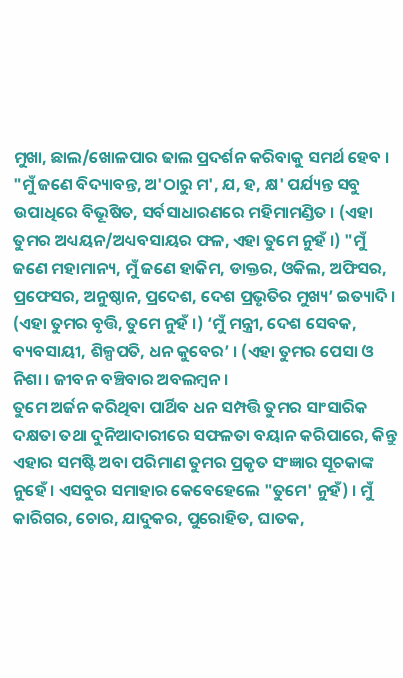ମୁଖା, ଛାଲ/ଖୋଳପାର ଢାଲ ପ୍ରଦର୍ଶନ କରିବାକୁ ସମର୍ଥ ହେବ । "ମୁଁ ଜଣେ ବିଦ୍ୟାବନ୍ତ, ଅ'ଠାରୁ ମ', ଯ, ହ, କ୍ଷ' ପର୍ଯ୍ୟନ୍ତ ସବୁ ଉପାଧିରେ ବିଭୂଷିତ, ସର୍ବସାଧାରଣରେ ମହିମାମଣ୍ଡିତ । (ଏହା ତୁମର ଅଧ୍ୟୟନ/ଅଧ୍ୟବସାୟର ଫଳ, ଏହା ତୁମେ ନୁହଁ ।) "ମୁଁ ଜଣେ ମହାମାନ୍ୟ, ମୁଁ ଜଣେ ହାକିମ, ଡାକ୍ତର, ଓକିଲ, ଅଫିସର, ପ୍ରଫେସର, ଅନୁଷ୍ଠାନ, ପ୍ରଦେଶ, ଦେଶ ପ୍ରଭୃତିର ମୁଖ୍ୟ’ ଇତ୍ୟାଦି । (ଏହା ତୁମର ବୃତ୍ତି, ତୁମେ ନୁହଁ ।) ‘ମୁଁ ମନ୍ତ୍ରୀ, ଦେଶ ସେବକ, ବ୍ୟବସାୟୀ, ଶିଳ୍ପପତି, ଧନ କୁବେର’ । (ଏହା ତୁମର ପେସା ଓ ନିଶା । ଜୀବନ ବଞ୍ଚିବାର ଅବଲମ୍ବନ ।
ତୁମେ ଅର୍ଜନ କରିଥିବା ପାର୍ଥିବ ଧନ ସମ୍ପତ୍ତି ତୁମର ସାଂସାରିକ ଦକ୍ଷତା ତଥା ଦୁନିଆଦାରୀରେ ସଫଳତା ବୟାନ କରିପାରେ, କିନ୍ତୁ ଏହାର ସମଷ୍ଟି ଅବା ପରିମାଣ ତୁମର ପ୍ରକୃତ ସଂଜ୍ଞାର ସୂଚକାଙ୍କ ନୁହେଁ । ଏସବୁର ସମାହାର କେବେହେଲେ "ତୁମେ' ନୁହଁ) । ମୁଁ କାରିଗର, ଚୋର, ଯାଦୁକର, ପୁରୋହିତ, ଘାତକ,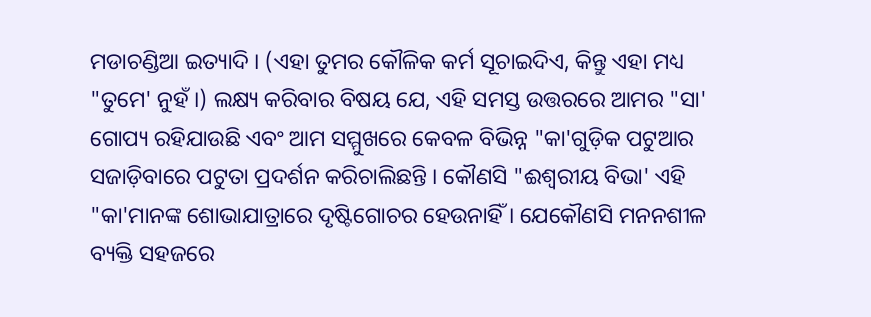ମଡାଚଣ୍ଡିଆ ଇତ୍ୟାଦି । (ଏହା ତୁମର କୌଳିକ କର୍ମ ସୂଚାଇଦିଏ, କିନ୍ତୁ ଏହା ମଧ୍ୟ "ତୁମେ' ନୁହଁ ।) ଲକ୍ଷ୍ୟ କରିବାର ବିଷୟ ଯେ, ଏହି ସମସ୍ତ ଉତ୍ତରରେ ଆମର "ସା' ଗୋପ୍ୟ ରହିଯାଉଛି ଏବଂ ଆମ ସମ୍ମୁଖରେ କେବଳ ବିଭିନ୍ନ "କା'ଗୁଡ଼ିକ ପଟୁଆର ସଜାଡ଼ିବାରେ ପଟୁତା ପ୍ରଦର୍ଶନ କରିଚାଲିଛନ୍ତି । କୌଣସି "ଈଶ୍ୱରୀୟ ବିଭା' ଏହି "କା'ମାନଙ୍କ ଶୋଭାଯାତ୍ରାରେ ଦୃଷ୍ଟିଗୋଚର ହେଉନାହିଁ । ଯେକୌଣସି ମନନଶୀଳ ବ୍ୟକ୍ତି ସହଜରେ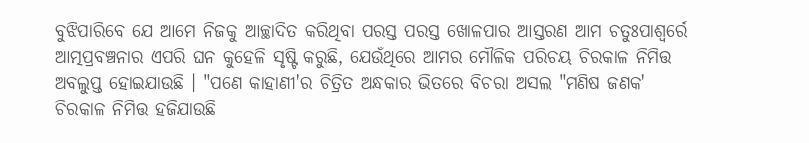ବୁଝିପାରିବେ ଯେ ଆମେ ନିଜକୁ ଆଚ୍ଛାଦିତ କରିଥିବା ପରସ୍ତ ପରସ୍ତ ଖୋଳପାର ଆସ୍ତରଣ ଆମ ଚତୁଃପାଶ୍ୱର୍ରେ ଆତ୍ମପ୍ରବଞ୍ଚନାର ଏପରି ଘନ କୁହେଳି ସୃଷ୍ଟି କରୁଛି, ଯେଉଁଥିରେ ଆମର ମୌଳିକ ପରିଚୟ ଚିରକାଳ ନିମିତ୍ତ ଅବଲୁପ୍ତ ହୋଇଯାଉଛି । "ପଣେ କାହାଣୀ'ର ଚିତ୍ରିତ ଅନ୍ଧକାର ଭିତରେ ବିଚରା ଅସଲ "ମଣିଷ ଜଣକ' ଚିରକାଳ ନିମିତ୍ତ ହଜିଯାଉଛି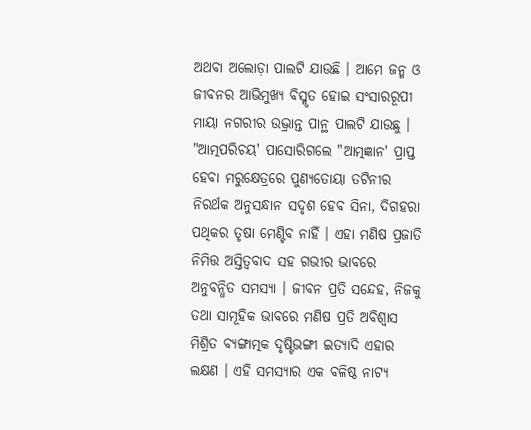ଅଥବା ଅଲୋଡ଼ା ପାଲଟି ଯାଉଛି । ଆମେ ଜନ୍ମ ଓ ଜୀବନର ଆଭିମୁଖ୍ୟ ବିସ୍ମୃତ ହୋଇ ସଂସାରରୂପୀ ମାୟା ନଗରୀର ଉଦ୍ଭ୍ରାନ୍ତ ପାନ୍ଥ ପାଲଟି ଯାଉଛୁ । "ଆତ୍ମପରିଚୟ' ପାସୋରିଗଲେ "ଆତ୍ମଜ୍ଞାନ' ପ୍ରାପ୍ତ ହେବା ମରୁକ୍ଷେତ୍ରରେ ପୁଣ୍ୟତୋୟା ତଟିନୀର ନିରର୍ଥକ ଅନୁସନ୍ଧାନ ସଦୃଶ ହେବ ସିନା, ଦିଗହରା ପଥିକର ତୃଷା ମେଣ୍ଟିବ ନାହିଁ । ଏହା ମଣିଷ ପ୍ରଜାତି ନିମିତ୍ତ ଅସ୍ତିତ୍ୱବାଦ ସହ ଗଭୀର ଭାବରେ ଅନୁବନ୍ଧିତ ସମସ୍ୟା । ଜୀବନ ପ୍ରତି ସନ୍ଦେହ, ନିଜକୁ ତଥା ସାମୂହିକ ଭାବରେ ମଣିଷ ପ୍ରତି ଅବିଶ୍ୱାସ ମିଶ୍ରିତ ବ୍ୟଙ୍ଗାତ୍ମକ ଦୃଷ୍ଟିଭଙ୍ଗୀ ଇତ୍ୟାଦି ଏହାର ଲକ୍ଷଣ । ଏହି ସମସ୍ୟାର ଏକ ବଳିଷ୍ଠ ନାଟ୍ୟ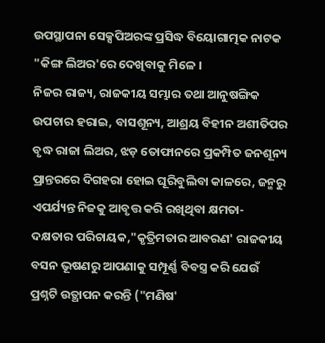ଉପସ୍ଥାପନା ସେକ୍ସପିଅରଙ୍କ ପ୍ରସିଦ୍ଧ ବିୟୋଗାତ୍ମକ ନାଟକ "କିଙ୍ଗ ଲିଅର'ରେ ଦେଖିବାକୁ ମିଳେ ।
ନିଜର ରାଜ୍ୟ, ରାଜକୀୟ ସମ୍ଭାର ତଥା ଆନୁଷଙ୍ଗିକ ଉପଚାର ହରାଇ, ବାସଶୂନ୍ୟ, ଆଶ୍ରୟ ବିହୀନ ଅଶୀତିପର ବୃଦ୍ଧ ରାଜା ଲିଅର, ଝଡ଼ ତୋଫାନରେ ପ୍ରକମ୍ପିତ ଜନଶୂନ୍ୟ ପ୍ରାନ୍ତରରେ ଦିଗହରା ହୋଇ ଘୂରିବୁଲିବା କାଳରେ, ଜନ୍ମରୁ ଏପର୍ଯ୍ୟନ୍ତ ନିଜକୁ ଆବୃତ୍ତ କରି ରଖିଥିବା କ୍ଷମତା- ଦକ୍ଷତାର ପରିଚାୟକ,"କୃତ୍ରିମତାର ଆବରଣ' ରାଜକୀୟ ବସନ ଭୂଷଣରୁ ଆପଣାକୁ ସମ୍ପୂର୍ଣ୍ଣ ବିବସ୍ତ୍ର କରି ଯେଉଁ ପ୍ରଶ୍ନଟି ଉତ୍ଥାପନ କରନ୍ତି ("ମଣିଷ'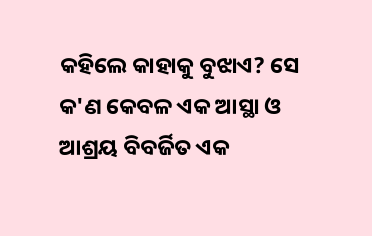କହିଲେ କାହାକୁ ବୁଝାଏ? ସେ କ'ଣ କେବଳ ଏକ ଆସ୍ଥା ଓ ଆଶ୍ରୟ ବିବର୍ଜିତ ଏକ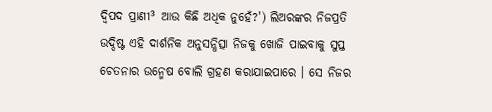ଦ୍ୱିପଦ ପ୍ରାଣୀ³ ଆଉ କିଛି ଅଧିକ ନୁହେଁ?') ଲିଅରଙ୍କର ନିଜପ୍ରତି ଉଦ୍ଦିଷ୍ଟ ଏହି ଦାର୍ଶନିକ ଅନୁସନ୍ଧିତ୍ସା ନିଜକୁ ଖୋଜି ପାଇବାକୁ ସୁପ୍ତ ଚେତନାର ଉନ୍ମେଷ ବୋଲି ଗ୍ରହଣ କରାଯାଇପାରେ । ସେ ନିଜର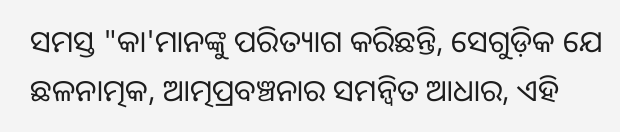ସମସ୍ତ "କା'ମାନଙ୍କୁ ପରିତ୍ୟାଗ କରିଛନ୍ତି, ସେଗୁଡ଼ିକ ଯେ ଛଳନାତ୍ମକ, ଆତ୍ମପ୍ରବଞ୍ଚନାର ସମନ୍ୱିତ ଆଧାର, ଏହି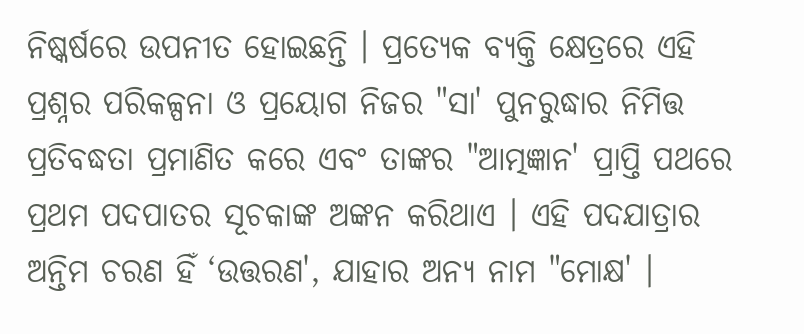ନିଷ୍କର୍ଷରେ ଉପନୀତ ହୋଇଛନ୍ତି । ପ୍ରତ୍ୟେକ ବ୍ୟକ୍ତି କ୍ଷେତ୍ରରେ ଏହି ପ୍ରଶ୍ନର ପରିକଳ୍ପନା ଓ ପ୍ରୟୋଗ ନିଜର "ସା' ପୁନରୁଦ୍ଧାର ନିମିତ୍ତ ପ୍ରତିବଦ୍ଧତା ପ୍ରମାଣିତ କରେ ଏବଂ ତାଙ୍କର "ଆତ୍ମଜ୍ଞାନ' ପ୍ରାପ୍ତି ପଥରେ ପ୍ରଥମ ପଦପାତର ସୂଚକାଙ୍କ ଅଙ୍କନ କରିଥାଏ । ଏହି ପଦଯାତ୍ରାର ଅନ୍ତିମ ଚରଣ ହିଁ ‘ଉତ୍ତରଣ', ଯାହାର ଅନ୍ୟ ନାମ "ମୋକ୍ଷ' ।